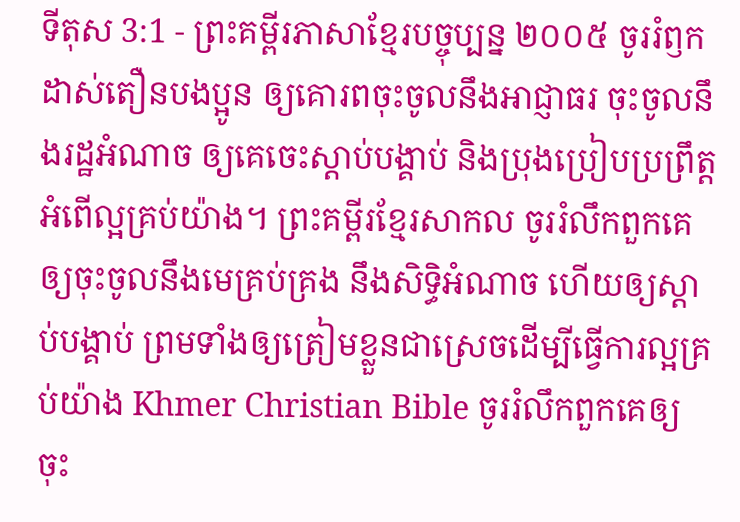ទីតុស 3:1 - ព្រះគម្ពីរភាសាខ្មែរបច្ចុប្បន្ន ២០០៥ ចូររំឭកដាស់តឿនបងប្អូន ឲ្យគោរពចុះចូលនឹងអាជ្ញាធរ ចុះចូលនឹងរដ្ឋអំណាច ឲ្យគេចេះស្ដាប់បង្គាប់ និងប្រុងប្រៀបប្រព្រឹត្តអំពើល្អគ្រប់យ៉ាង។ ព្រះគម្ពីរខ្មែរសាកល ចូររំលឹកពួកគេឲ្យចុះចូលនឹងមេគ្រប់គ្រង នឹងសិទ្ធិអំណាច ហើយឲ្យស្ដាប់បង្គាប់ ព្រមទាំងឲ្យត្រៀមខ្លួនជាស្រេចដើម្បីធ្វើការល្អគ្រប់យ៉ាង Khmer Christian Bible ចូររំលឹកពួកគេឲ្យចុះ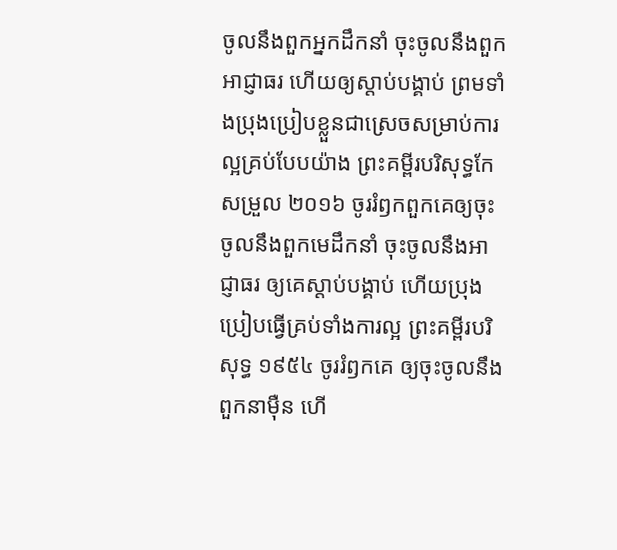ចូលនឹងពួកអ្នកដឹកនាំ ចុះចូលនឹងពួកអាជ្ញាធរ ហើយឲ្យស្ដាប់បង្គាប់ ព្រមទាំងប្រុងប្រៀបខ្លួនជាស្រេចសម្រាប់ការល្អគ្រប់បែបយ៉ាង ព្រះគម្ពីរបរិសុទ្ធកែសម្រួល ២០១៦ ចូររំឭកពួកគេឲ្យចុះចូលនឹងពួកមេដឹកនាំ ចុះចូលនឹងអាជ្ញាធរ ឲ្យគេស្តាប់បង្គាប់ ហើយប្រុងប្រៀបធ្វើគ្រប់ទាំងការល្អ ព្រះគម្ពីរបរិសុទ្ធ ១៩៥៤ ចូររំឭកគេ ឲ្យចុះចូលនឹងពួកនាម៉ឺន ហើ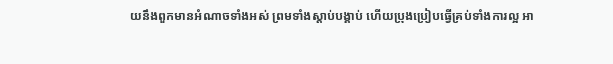យនឹងពួកមានអំណាចទាំងអស់ ព្រមទាំងស្តាប់បង្គាប់ ហើយប្រុងប្រៀបធ្វើគ្រប់ទាំងការល្អ អា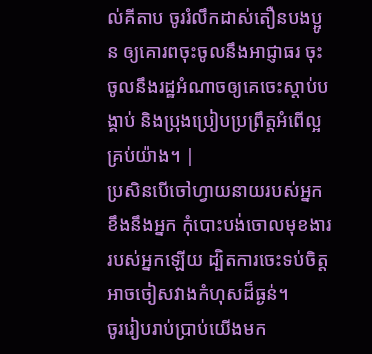ល់គីតាប ចូររំលឹកដាស់តឿនបងប្អូន ឲ្យគោរពចុះចូលនឹងអាជ្ញាធរ ចុះចូលនឹងរដ្ឋអំណាចឲ្យគេចេះស្ដាប់បង្គាប់ និងប្រុងប្រៀបប្រព្រឹត្ដអំពើល្អគ្រប់យ៉ាង។ |
ប្រសិនបើចៅហ្វាយនាយរបស់អ្នកខឹងនឹងអ្នក កុំបោះបង់ចោលមុខងាររបស់អ្នកឡើយ ដ្បិតការចេះទប់ចិត្តអាចចៀសវាងកំហុសដ៏ធ្ងន់។
ចូររៀបរាប់ប្រាប់យើងមក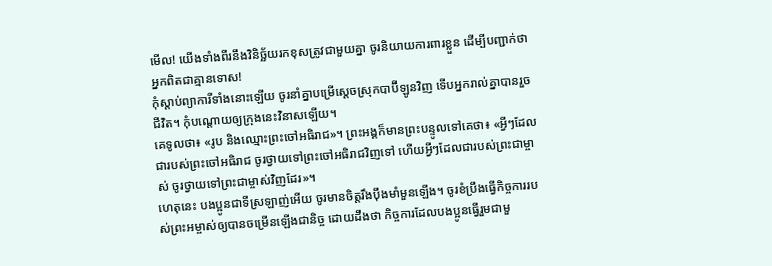មើល! យើងទាំងពីរនឹងវិនិច្ឆ័យរកខុសត្រូវជាមួយគ្នា ចូរនិយាយការពារខ្លួន ដើម្បីបញ្ជាក់ថា អ្នកពិតជាគ្មានទោស!
កុំស្ដាប់ព្យាការីទាំងនោះឡើយ ចូរនាំគ្នាបម្រើស្ដេចស្រុកបាប៊ីឡូនវិញ ទើបអ្នករាល់គ្នាបានរួចជីវិត។ កុំបណ្ដោយឲ្យក្រុងនេះវិនាសឡើយ។
គេទូលថា៖ «រូប និងឈ្មោះព្រះចៅអធិរាជ»។ ព្រះអង្គក៏មានព្រះបន្ទូលទៅគេថា៖ «អ្វីៗដែលជារបស់ព្រះចៅអធិរាជ ចូរថ្វាយទៅព្រះចៅអធិរាជវិញទៅ ហើយអ្វីៗដែលជារបស់ព្រះជាម្ចាស់ ចូរថ្វាយទៅព្រះជាម្ចាស់វិញដែរ»។
ហេតុនេះ បងប្អូនជាទីស្រឡាញ់អើយ ចូរមានចិត្តរឹងប៉ឹងមាំមួនឡើង។ ចូរខំប្រឹងធ្វើកិច្ចការរបស់ព្រះអម្ចាស់ឲ្យបានចម្រើនឡើងជានិច្ច ដោយដឹងថា កិច្ចការដែលបងប្អូនធ្វើរួមជាមួ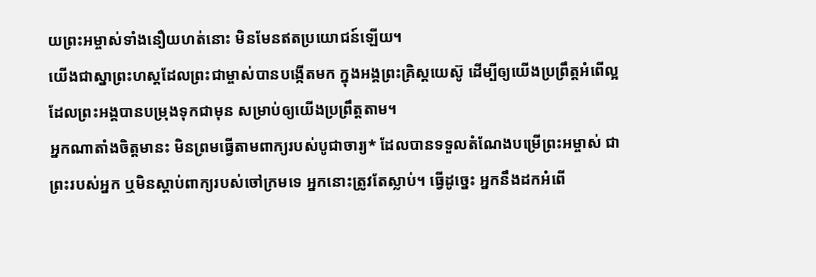យព្រះអម្ចាស់ទាំងនឿយហត់នោះ មិនមែនឥតប្រយោជន៍ឡើយ។
យើងជាស្នាព្រះហស្ដដែលព្រះជាម្ចាស់បានបង្កើតមក ក្នុងអង្គព្រះគ្រិស្តយេស៊ូ ដើម្បីឲ្យយើងប្រព្រឹត្តអំពើល្អ ដែលព្រះអង្គបានបម្រុងទុកជាមុន សម្រាប់ឲ្យយើងប្រព្រឹត្តតាម។
អ្នកណាតាំងចិត្តមានះ មិនព្រមធ្វើតាមពាក្យរបស់បូជាចារ្យ* ដែលបានទទួលតំណែងបម្រើព្រះអម្ចាស់ ជាព្រះរបស់អ្នក ឬមិនស្ដាប់ពាក្យរបស់ចៅក្រមទេ អ្នកនោះត្រូវតែស្លាប់។ ធ្វើដូច្នេះ អ្នកនឹងដកអំពើ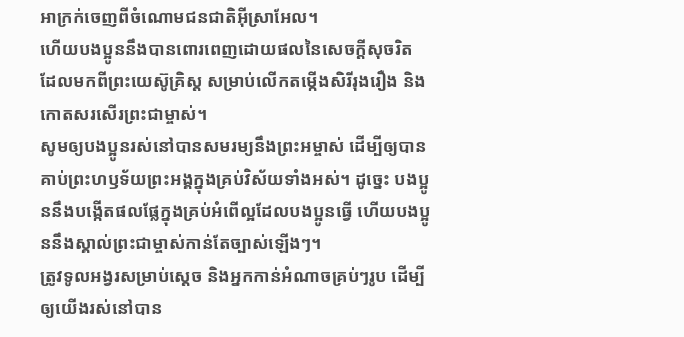អាក្រក់ចេញពីចំណោមជនជាតិអ៊ីស្រាអែល។
ហើយបងប្អូននឹងបានពោរពេញដោយផលនៃសេចក្ដីសុចរិត ដែលមកពីព្រះយេស៊ូគ្រិស្ត សម្រាប់លើកតម្កើងសិរីរុងរឿង និងកោតសរសើរព្រះជាម្ចាស់។
សូមឲ្យបងប្អូនរស់នៅបានសមរម្យនឹងព្រះអម្ចាស់ ដើម្បីឲ្យបានគាប់ព្រះហឫទ័យព្រះអង្គក្នុងគ្រប់វិស័យទាំងអស់។ ដូច្នេះ បងប្អូននឹងបង្កើតផលផ្លែក្នុងគ្រប់អំពើល្អដែលបងប្អូនធ្វើ ហើយបងប្អូននឹងស្គាល់ព្រះជាម្ចាស់កាន់តែច្បាស់ឡើងៗ។
ត្រូវទូលអង្វរសម្រាប់ស្ដេច និងអ្នកកាន់អំណាចគ្រប់ៗរូប ដើម្បីឲ្យយើងរស់នៅបាន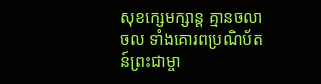សុខក្សេមក្សាន្ត គ្មានចលាចល ទាំងគោរពប្រណិប័តន៍ព្រះជាម្ចា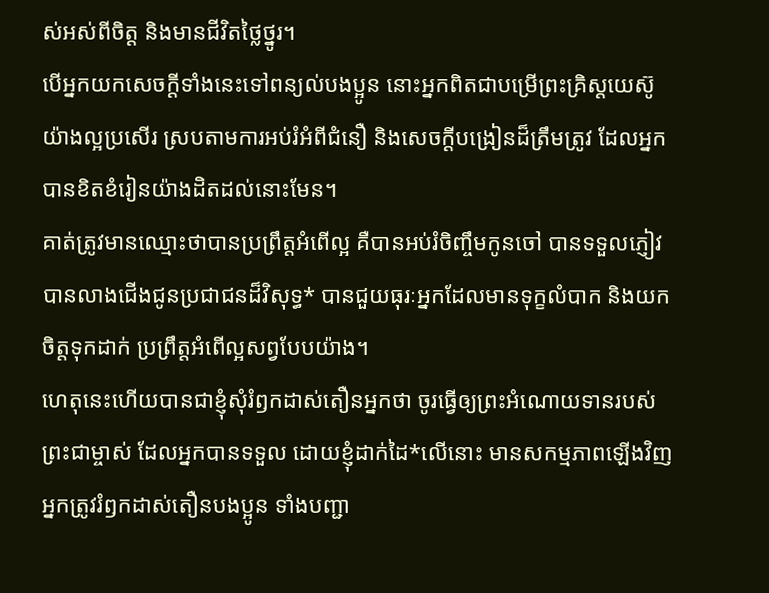ស់អស់ពីចិត្ត និងមានជីវិតថ្លៃថ្នូរ។
បើអ្នកយកសេចក្ដីទាំងនេះទៅពន្យល់បងប្អូន នោះអ្នកពិតជាបម្រើព្រះគ្រិស្តយេស៊ូយ៉ាងល្អប្រសើរ ស្របតាមការអប់រំអំពីជំនឿ និងសេចក្ដីបង្រៀនដ៏ត្រឹមត្រូវ ដែលអ្នកបានខិតខំរៀនយ៉ាងដិតដល់នោះមែន។
គាត់ត្រូវមានឈ្មោះថាបានប្រព្រឹត្តអំពើល្អ គឺបានអប់រំចិញ្ចឹមកូនចៅ បានទទួលភ្ញៀវ បានលាងជើងជូនប្រជាជនដ៏វិសុទ្ធ* បានជួយធុរៈអ្នកដែលមានទុក្ខលំបាក និងយកចិត្តទុកដាក់ ប្រព្រឹត្តអំពើល្អសព្វបែបយ៉ាង។
ហេតុនេះហើយបានជាខ្ញុំសុំរំឭកដាស់តឿនអ្នកថា ចូរធ្វើឲ្យព្រះអំណោយទានរបស់ព្រះជាម្ចាស់ ដែលអ្នកបានទទួល ដោយខ្ញុំដាក់ដៃ*លើនោះ មានសកម្មភាពឡើងវិញ
អ្នកត្រូវរំឭកដាស់តឿនបងប្អូន ទាំងបញ្ជា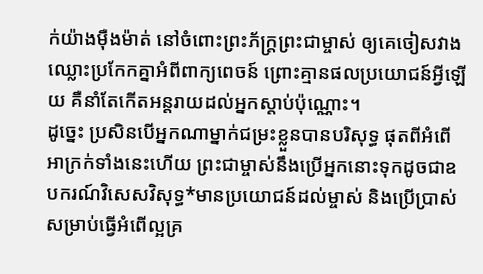ក់យ៉ាងម៉ឺងម៉ាត់ នៅចំពោះព្រះភ័ក្ត្រព្រះជាម្ចាស់ ឲ្យគេចៀសវាងឈ្លោះប្រកែកគ្នាអំពីពាក្យពេចន៍ ព្រោះគ្មានផលប្រយោជន៍អ្វីឡើយ គឺនាំតែកើតអន្តរាយដល់អ្នកស្ដាប់ប៉ុណ្ណោះ។
ដូច្នេះ ប្រសិនបើអ្នកណាម្នាក់ជម្រះខ្លួនបានបរិសុទ្ធ ផុតពីអំពើអាក្រក់ទាំងនេះហើយ ព្រះជាម្ចាស់នឹងប្រើអ្នកនោះទុកដូចជាឧបករណ៍វិសេសវិសុទ្ធ*មានប្រយោជន៍ដល់ម្ចាស់ និងប្រើប្រាស់សម្រាប់ធ្វើអំពើល្អគ្រ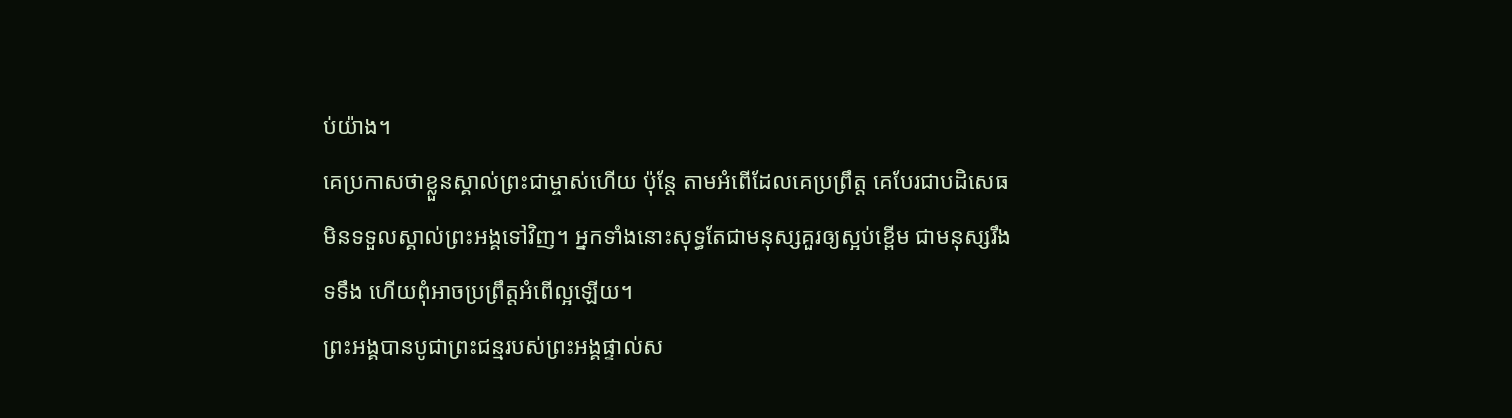ប់យ៉ាង។
គេប្រកាសថាខ្លួនស្គាល់ព្រះជាម្ចាស់ហើយ ប៉ុន្តែ តាមអំពើដែលគេប្រព្រឹត្ត គេបែរជាបដិសេធមិនទទួលស្គាល់ព្រះអង្គទៅវិញ។ អ្នកទាំងនោះសុទ្ធតែជាមនុស្សគួរឲ្យស្អប់ខ្ពើម ជាមនុស្សរឹងទទឹង ហើយពុំអាចប្រព្រឹត្តអំពើល្អឡើយ។
ព្រះអង្គបានបូជាព្រះជន្មរបស់ព្រះអង្គផ្ទាល់ស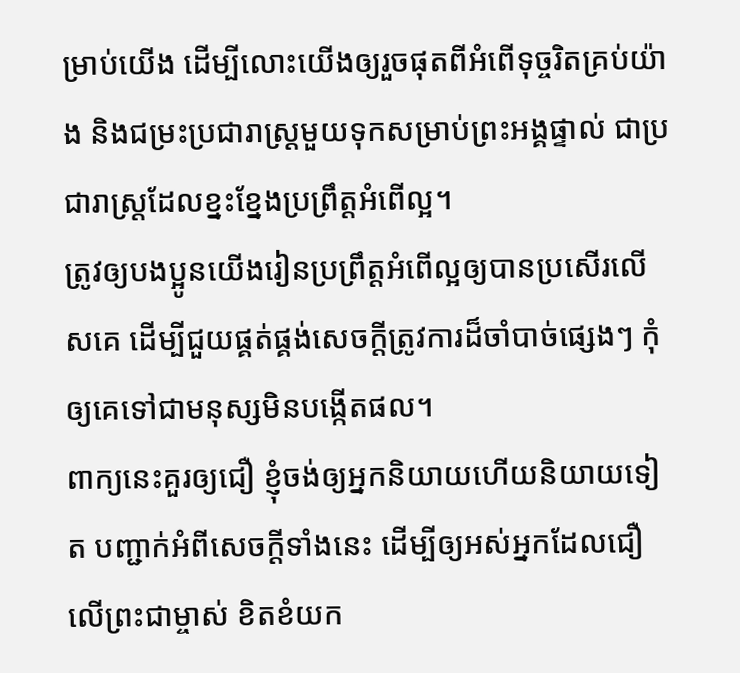ម្រាប់យើង ដើម្បីលោះយើងឲ្យរួចផុតពីអំពើទុច្ចរិតគ្រប់យ៉ាង និងជម្រះប្រជារាស្ត្រមួយទុកសម្រាប់ព្រះអង្គផ្ទាល់ ជាប្រជារាស្ត្រដែលខ្នះខ្នែងប្រព្រឹត្តអំពើល្អ។
ត្រូវឲ្យបងប្អូនយើងរៀនប្រព្រឹត្តអំពើល្អឲ្យបានប្រសើរលើសគេ ដើម្បីជួយផ្គត់ផ្គង់សេចក្ដីត្រូវការដ៏ចាំបាច់ផ្សេងៗ កុំឲ្យគេទៅជាមនុស្សមិនបង្កើតផល។
ពាក្យនេះគួរឲ្យជឿ ខ្ញុំចង់ឲ្យអ្នកនិយាយហើយនិយាយទៀត បញ្ជាក់អំពីសេចក្ដីទាំងនេះ ដើម្បីឲ្យអស់អ្នកដែលជឿលើព្រះជាម្ចាស់ ខិតខំយក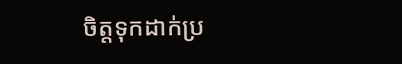ចិត្តទុកដាក់ប្រ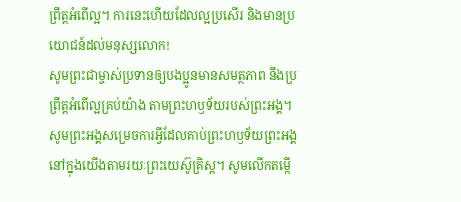ព្រឹត្តអំពើល្អ។ ការនេះហើយដែលល្អប្រសើរ និងមានប្រយោជន៍ដល់មនុស្សលោក!
សូមព្រះជាម្ចាស់ប្រទានឲ្យបងប្អូនមានសមត្ថភាព នឹងប្រព្រឹត្តអំពើល្អគ្រប់យ៉ាង តាមព្រះហឫទ័យរបស់ព្រះអង្គ។ សូមព្រះអង្គសម្រេចការអ្វីដែលគាប់ព្រះហឫទ័យព្រះអង្គនៅក្នុងយើងតាមរយៈព្រះយេស៊ូគ្រិស្ត។ សូមលើកតម្កើ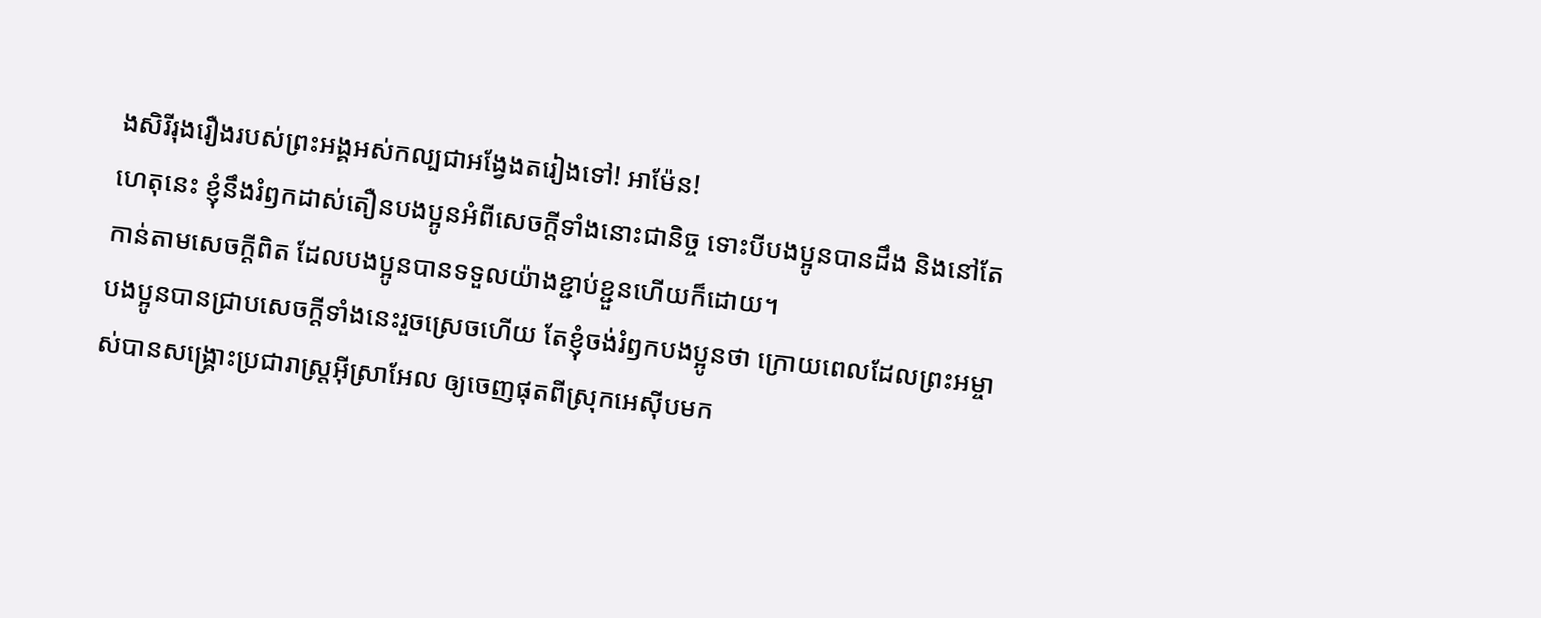ងសិរីរុងរឿងរបស់ព្រះអង្គអស់កល្បជាអង្វែងតរៀងទៅ! អាម៉ែន!
ហេតុនេះ ខ្ញុំនឹងរំឭកដាស់តឿនបងប្អូនអំពីសេចក្ដីទាំងនោះជានិច្ច ទោះបីបងប្អូនបានដឹង និងនៅតែកាន់តាមសេចក្ដីពិត ដែលបងប្អូនបានទទួលយ៉ាងខ្ជាប់ខ្ជួនហើយក៏ដោយ។
បងប្អូនបានជ្រាបសេចក្ដីទាំងនេះរួចស្រេចហើយ តែខ្ញុំចង់រំឭកបងប្អូនថា ក្រោយពេលដែលព្រះអម្ចាស់បានសង្គ្រោះប្រជារាស្ត្រអ៊ីស្រាអែល ឲ្យចេញផុតពីស្រុកអេស៊ីបមក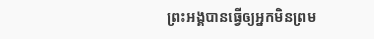ព្រះអង្គបានធ្វើឲ្យអ្នកមិនព្រម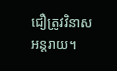ជឿត្រូវវិនាសអន្តរាយ។